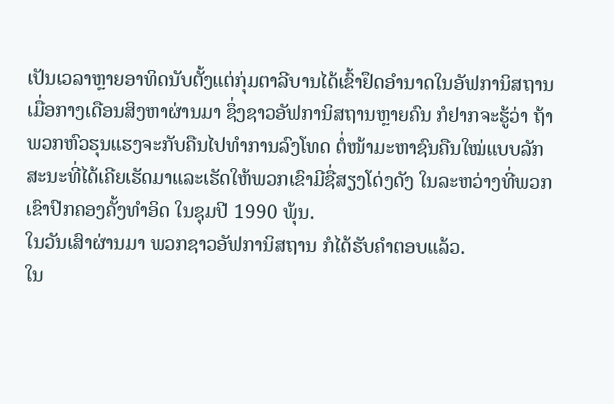ເປັນເວລາຫຼາຍອາທິດນັບຕັ້ງແຕ່ກຸ່ມຕາລີບານໄດ້ເຂົ້າຢຶດອຳນາດໃນອັຟການິສຖານ ເມື່ອກາງເດືອນສິງຫາຜ່ານມາ ຊຶ່ງຊາວອັຟການິສຖານຫຼາຍຄົນ ກໍຢາກຈະຮູ້ວ່າ ຖ້າພວກຫົວຮຸນແຮງຈະກັບຄືນໄປທຳການລົງໂທດ ຕໍ່ໜ້າມະຫາຊົນຄືນໃໝ່ແບບລັກສະນະທີ່ໄດ້ເຄີຍເຮັດມາແລະເຮັດໃຫ້ພວກເຂົາມີຊື່ສຽງໂດ່ງດັງ ໃນລະຫວ່າງທີ່ພວກເຂົາປົກຄອງຄັ້ງທຳອິດ ໃນຊຸມປີ 1990 ພຸ້ນ.
ໃນວັນເສົາຜ່ານມາ ພວກຊາວອັຟການິສຖານ ກໍໄດ້ຮັບຄຳຕອບແລ້ວ.
ໃນ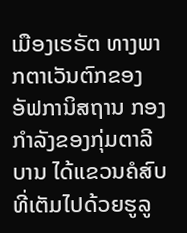ເມືອງເຮຣັຕ ທາງພາກຕາເວັນຕົກຂອງອັຟການິສຖານ ກອງກຳລັງຂອງກຸ່ມຕາລີບານ ໄດ້ແຂວນຄໍສົບທີ່ເຕັມໄປດ້ວຍຮູລູ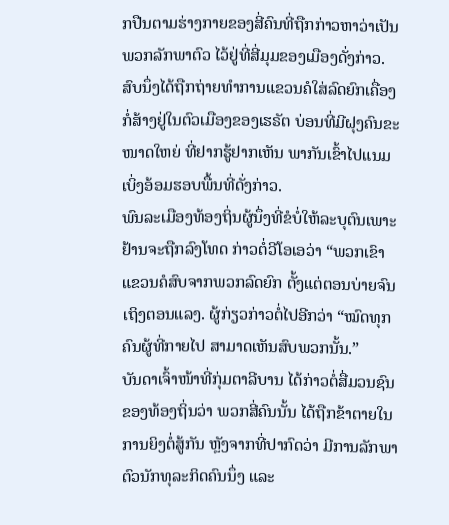ກປືນຕາມຮ່າງກາຍຂອງສີ່ຄົນທີ່ຖືກກ່າວຫາວ່າເປັນພວກລັກພາຕົວ ໄວ້ຢູ່ທີ່ສີ່ມຸມຂອງເມືອງດັ່ງກ່າວ. ສົບນຶ່ງໄດ້ຖືກຖ່າຍທຳການແຂວນຄໍໃສ່ລົດຍົກເຄື່ອງກໍ່ສ້າງຢູ່ໃນຕົວເມືອງຂອງເຮຣັຕ ບ່ອນທີ່ມີຝຸງຄົນຂະໜາດໃຫຍ່ ທີ່ຢາກຮູ້ຢາກເຫັນ ພາກັນເຂົ້າໄປແນມເບິ່ງອ້ອມຮອບພື້ນທີ່ດັ່ງກ່າວ.
ພົນລະເມືອງທ້ອງຖິ່ນຜູ້ນຶ່ງທີ່ຂໍບໍ່ໃຫ້ລະບຸຕົນເພາະຢ້ານຈະຖືກລົງໂທດ ກ່າວຕໍ່ວີໂອເອວ່າ “ພວກເຂົາແຂວນຄໍສົບຈາກພວກລົດຍົກ ຕັ້ງແຕ່ຕອນບ່າຍຈົນເຖິງຕອນແລງ. ຜູ້ກ່ຽວກ່າວຕໍ່ໄປອີກວ່າ “ໝົດທຸກຄົນຜູ້ທີ່ກາຍໄປ ສາມາດເຫັນສົບພວກນັ້ນ.”
ບັນດາເຈົ້າໜ້າທີ່ກຸ່ມຕາລີບານ ໄດ້ກ່າວຕໍ່ສື່ມວນຊົນຂອງທ້ອງຖິ່ນວ່າ ພວກສີ່ຄົນນັ້ນ ໄດ້ຖືກຂ້າຕາຍໃນການຍິງຕໍ່ສູ້ກັນ ຫຼັງຈາກທີ່ປາກົດວ່າ ມີການລັກພາຕົວນັກທຸລະກິດຄົນນຶ່ງ ແລະ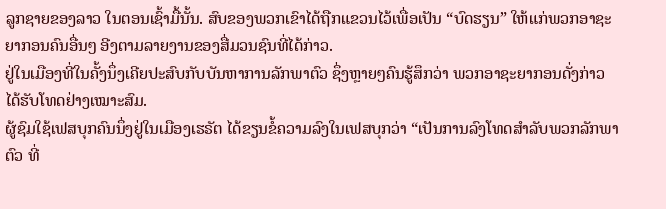ລູກຊາຍຂອງລາວ ໃນຕອນເຊົ້າມື້ນັ້ນ. ສົບຂອງພວກເຂົາໄດ້ຖືກແຂວນໄວ້ເພື່ອເປັນ “ບົດຮຽນ” ໃຫ້ແກ່ພວກອາຊະຍາກອນຄົນອື່ນໆ ອີງຕາມລາຍງານຂອງສື່ມວນຊົນທີ່ໄດ້ກ່າວ.
ຢູ່ໃນເມືອງທີ່ໃນຄັ້ງນຶ່ງເຄີຍປະສົບກັບບັນຫາການລັກພາຕົວ ຊຶ່ງຫຼາຍໆຄົນຮູ້ສຶກວ່າ ພວກອາຊະຍາກອນດັ່ງກ່າວ ໄດ້ຮັບໂທດຢ່າງເໝາະສົມ.
ຜູ້ຊົມໃຊ້ເຟສບຸກຄົນນຶ່ງຢູ່ໃນເມືອງເຮຣັຕ ໄດ້ຂຽນຂໍ້ຄວາມລົງໃນເຟສບຸກວ່າ “ເປັນການລົງໂທດສຳລັບພວກລັກພາຕົວ ທີ່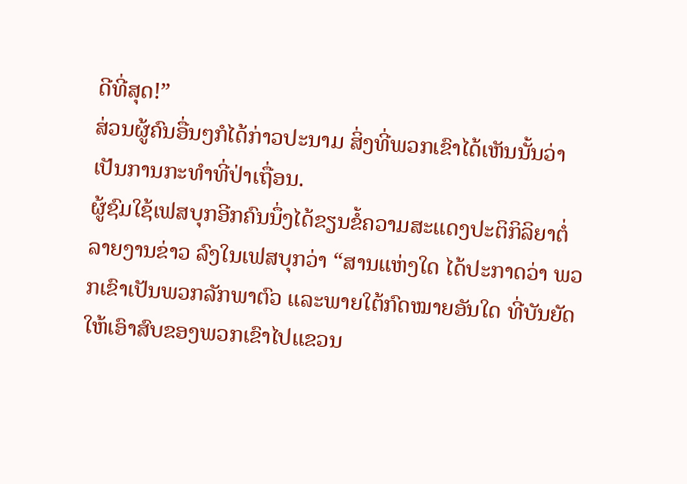ດີທີ່ສຸດ!”
ສ່ວນຜູ້ຄົນອື່ນໆກໍໄດ້ກ່າວປະນາມ ສິ່ງທີ່ພວກເຂົາໄດ້ເຫັນນັ້ນວ່າ ເປັນການກະທຳທີ່ປ່າເຖື່ອນ.
ຜູ້ຊົມໃຊ້ເຟສບຸກອີກຄົນນຶ່ງໄດ້ຂຽນຂໍ້ຄວາມສະແດງປະຕິກິລິຍາຕໍ່ລາຍງານຂ່າວ ລົງໃນເຟສບຸກວ່າ “ສານແຫ່ງໃດ ໄດ້ປະກາດວ່າ ພວກເຂົາເປັນພວກລັກພາຕົວ ແລະພາຍໃຕ້ກົດໝາຍອັນໃດ ທີ່ບັນຍັດໃຫ້ເອົາສົບຂອງພວກເຂົາໄປແຂວນ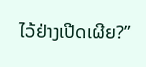ໄວ້ຢ່າງເປີດເຜີຍ?”